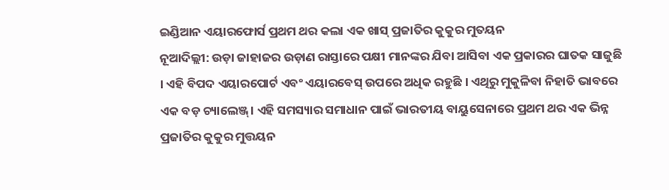ଇଣ୍ଡିଆନ ଏୟାରଫୋର୍ସ ପ୍ରଥମ ଥର କଲା ଏକ ଖାସ୍ ପ୍ରଜାତିର କୁକୁର ମୁତୟନ
ନୂଆଦିଲ୍ଲୀ: ଉଡ଼ା ଜାହାଜର ଉଡ଼ାଣ ରାସ୍ତାରେ ପକ୍ଷୀ ମାନଙ୍କର ଯିବା ଆସିବା ଏକ ପ୍ରକାରର ଘାତକ ସାଜୁଛି । ଏହି ବିପଦ ଏୟାରପୋର୍ଟ ଏବଂ ଏୟାରବେସ୍ ଉପରେ ଅଧିକ ରହୁଛି । ଏଥିରୁ ମୁକୁଳିବା ନିହାତି ଭାବରେ ଏକ ବଡ଼ ଚ୍ୟାଲେଞ୍ଜ୍। ଏହି ସମସ୍ୟାର ସମାଧାନ ପାଇଁ ଭାରତୀୟ ବାୟୁସେନାରେ ପ୍ରଥମ ଥର ଏକ ଭିନ୍ନ ପ୍ରଜାତିର କୁକୁର ମୁତ୍ତୟନ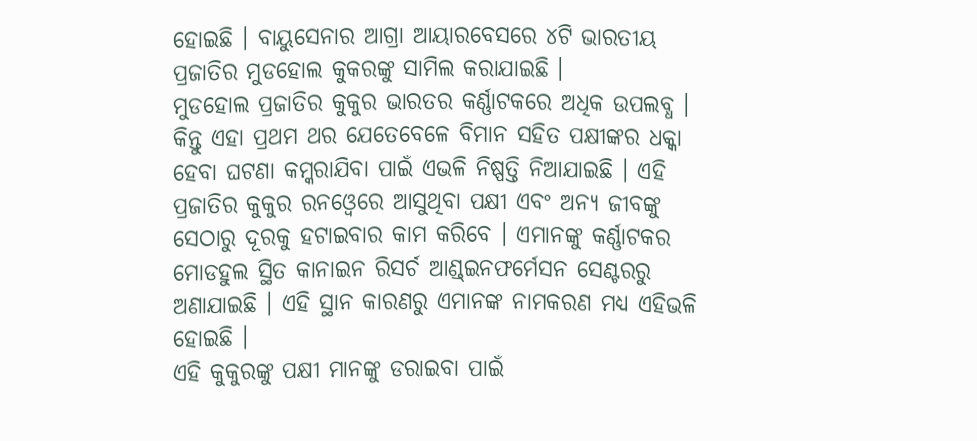ହୋଇଛି । ବାୟୁସେନାର ଆଗ୍ରା ଆୟାରବେସରେ ୪ଟି ଭାରତୀୟ ପ୍ରଜାତିର ମୁଡହୋଲ କୁକରଙ୍କୁ ସାମିଲ କରାଯାଇଛି ।
ମୁଡହୋଲ ପ୍ରଜାତିର କୁକୁର ଭାରତର କର୍ଣ୍ଣାଟକରେ ଅଧିକ ଉପଲବ୍ଧ । କିନ୍ତୁ ଏହା ପ୍ରଥମ ଥର ଯେତେବେଳେ ବିମାନ ସହିତ ପକ୍ଷୀଙ୍କର ଧକ୍କା ହେବା ଘଟଣା କମ୍କରାଯିବା ପାଇଁ ଏଭଳି ନିଷ୍ପତ୍ତି ନିଆଯାଇଛି । ଏହି ପ୍ରଜାତିର କୁକୁର ରନଓ୍ୱେରେ ଆସୁଥିବା ପକ୍ଷୀ ଏବଂ ଅନ୍ୟ ଜୀବଙ୍କୁ ସେଠାରୁ ଦୂରକୁ ହଟାଇବାର କାମ କରିବେ । ଏମାନଙ୍କୁ କର୍ଣ୍ଣାଟକର ମୋଡହୁଲ ସ୍ଥିତ କାନାଇନ ରିସର୍ଚ ଆଣ୍ଡ୍ଇନଫର୍ମେସନ ସେଣ୍ଟରରୁ ଅଣାଯାଇଛି । ଏହି ସ୍ଥାନ କାରଣରୁ ଏମାନଙ୍କ ନାମକରଣ ମଧ୍ୟ ଏହିଭଳି ହୋଇଛି ।
ଏହି କୁକୁରଙ୍କୁ ପକ୍ଷୀ ମାନଙ୍କୁ ଡରାଇବା ପାଇଁ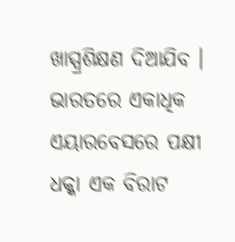ଖାସ୍ପ୍ରଶିକ୍ଷଣ ଦିଆଯିବ । ଭାରତରେ ଏକାଧିକ ଏୟାରବେସରେ ପକ୍ଷୀ ଧକ୍କା ଏକ ବିରାଟ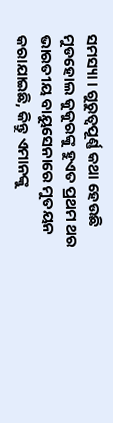ସମସ୍ୟା । ଗୁରୁତ୍ୱପୂର୍ଣ୍ଣ କଥା ହେଉଛି ମୁଡହୋଲ କୁକୁରଙ୍କୁ ହୁଏତ ପ୍ରଥମ ଥର ଭାରତୀୟ ବାୟୁସେନାରେ ମୁତୟନ କରାଯାଇଛି, କିନ୍ତୁ ଏମାନଙ୍କୁ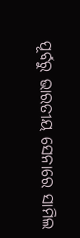ପୂର୍ବରୁ ଭାରତୀୟ ସେନାରେ ସାମିଲ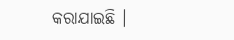କରାଯାଇଛି ।